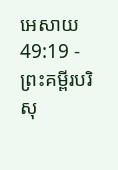អេសាយ 49:19 - ព្រះគម្ពីរបរិសុ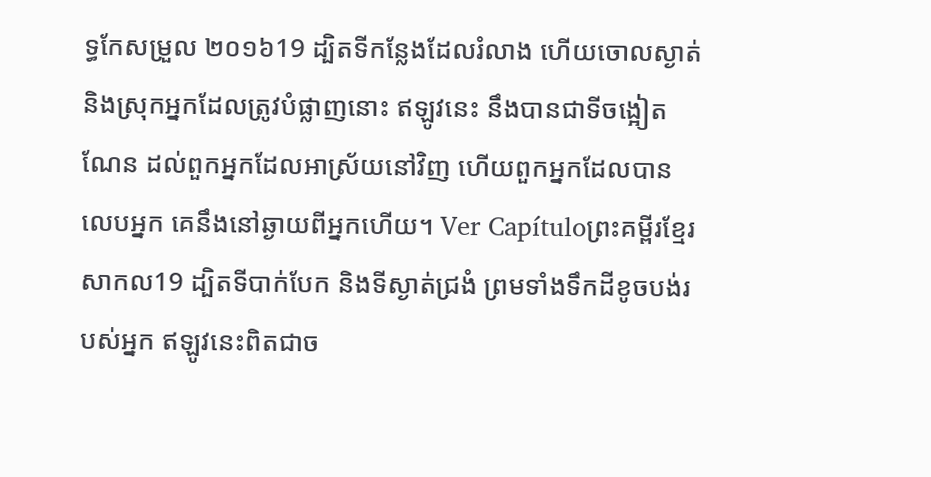ទ្ធកែសម្រួល ២០១៦19 ដ្បិតទីកន្លែងដែលរំលាង ហើយចោលស្ងាត់ និងស្រុកអ្នកដែលត្រូវបំផ្លាញនោះ ឥឡូវនេះ នឹងបានជាទីចង្អៀតណែន ដល់ពួកអ្នកដែលអាស្រ័យនៅវិញ ហើយពួកអ្នកដែលបានលេបអ្នក គេនឹងនៅឆ្ងាយពីអ្នកហើយ។ Ver Capítuloព្រះគម្ពីរខ្មែរសាកល19 ដ្បិតទីបាក់បែក និងទីស្ងាត់ជ្រងំ ព្រមទាំងទឹកដីខូចបង់របស់អ្នក ឥឡូវនេះពិតជាច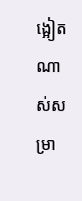ង្អៀតណាស់សម្រា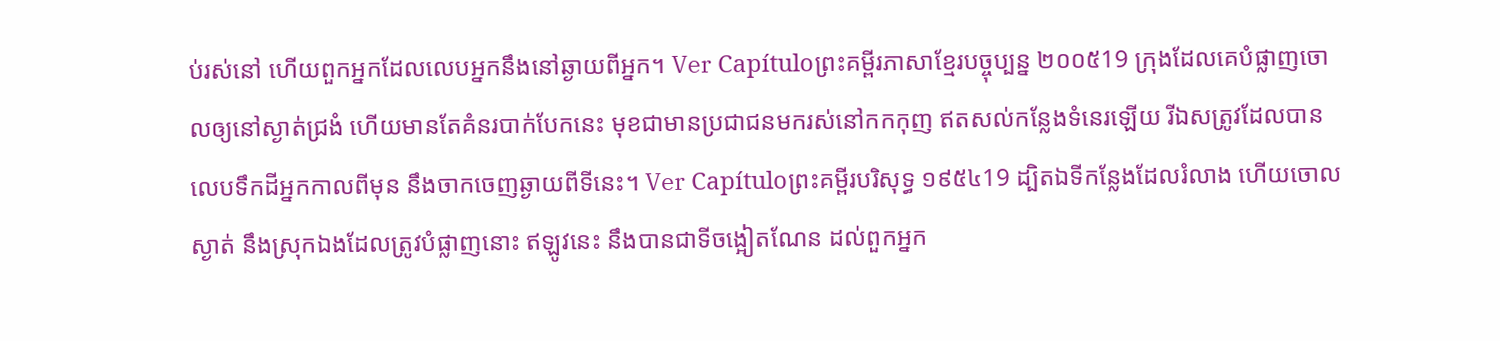ប់រស់នៅ ហើយពួកអ្នកដែលលេបអ្នកនឹងនៅឆ្ងាយពីអ្នក។ Ver Capítuloព្រះគម្ពីរភាសាខ្មែរបច្ចុប្បន្ន ២០០៥19 ក្រុងដែលគេបំផ្លាញចោលឲ្យនៅស្ងាត់ជ្រងំ ហើយមានតែគំនរបាក់បែកនេះ មុខជាមានប្រជាជនមករស់នៅកកកុញ ឥតសល់កន្លែងទំនេរឡើយ រីឯសត្រូវដែលបានលេបទឹកដីអ្នកកាលពីមុន នឹងចាកចេញឆ្ងាយពីទីនេះ។ Ver Capítuloព្រះគម្ពីរបរិសុទ្ធ ១៩៥៤19 ដ្បិតឯទីកន្លែងដែលរំលាង ហើយចោលស្ងាត់ នឹងស្រុកឯងដែលត្រូវបំផ្លាញនោះ ឥឡូវនេះ នឹងបានជាទីចង្អៀតណែន ដល់ពួកអ្នក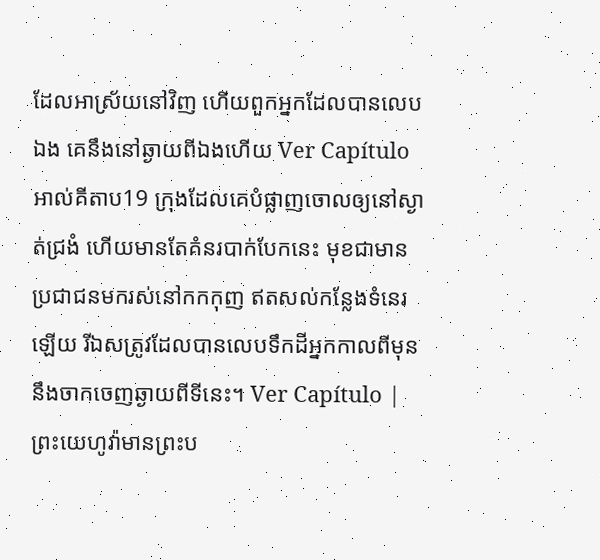ដែលអាស្រ័យនៅវិញ ហើយពួកអ្នកដែលបានលេបឯង គេនឹងនៅឆ្ងាយពីឯងហើយ Ver Capítuloអាល់គីតាប19 ក្រុងដែលគេបំផ្លាញចោលឲ្យនៅស្ងាត់ជ្រងំ ហើយមានតែគំនរបាក់បែកនេះ មុខជាមានប្រជាជនមករស់នៅកកកុញ ឥតសល់កន្លែងទំនេរឡើយ រីឯសត្រូវដែលបានលេបទឹកដីអ្នកកាលពីមុន នឹងចាកចេញឆ្ងាយពីទីនេះ។ Ver Capítulo |
ព្រះយេហូវ៉ាមានព្រះប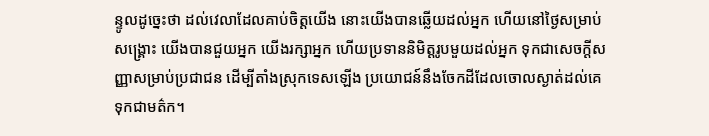ន្ទូលដូច្នេះថា ដល់វេលាដែលគាប់ចិត្តយើង នោះយើងបានឆ្លើយដល់អ្នក ហើយនៅថ្ងៃសម្រាប់សង្គ្រោះ យើងបានជួយអ្នក យើងរក្សាអ្នក ហើយប្រទាននិមិត្តរូបមួយដល់អ្នក ទុកជាសេចក្ដីសញ្ញាសម្រាប់ប្រជាជន ដើម្បីតាំងស្រុកទេសឡើង ប្រយោជន៍នឹងចែកដីដែលចោលស្ងាត់ដល់គេ ទុកជាមត៌ក។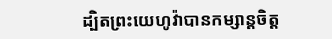ដ្បិតព្រះយេហូវ៉ាបានកម្សាន្តចិត្ត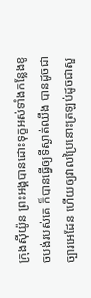ក្រុងស៊ីយ៉ូន ព្រះអង្គបានដោះទុក្ខអស់ទាំងកន្លែងខូចបង់របស់គេ ក៏បានធ្វើឲ្យទីស្ងាត់ឈឹង បានដូចជាច្បារអេដែន ហើយឲ្យវាលប្រៃនោះត្រឡប់ដូចជាសួ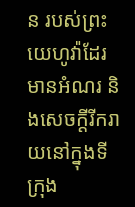ន របស់ព្រះយេហូវ៉ាដែរ មានអំណរ និងសេចក្ដីរីករាយនៅក្នុងទីក្រុង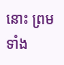នោះ ព្រមទាំង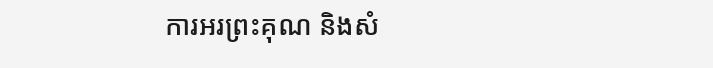ការអរព្រះគុណ និងសំ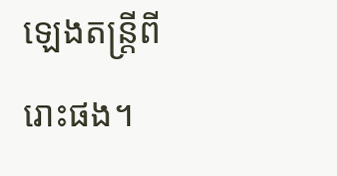ឡេងតន្ត្រីពីរោះផង។